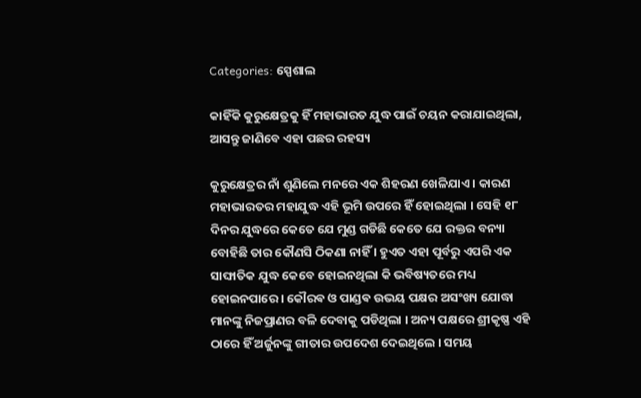Categories: ସ୍ପେଶାଲ

କାହିଁକି କୁରୁକ୍ଷେତ୍ରକୁ ହିଁ ମହାଭାରତ ଯୁଦ୍ଧ ପାଇଁ ଚୟନ କରାଯାଇଥିଲା, ଆସନ୍ତୁ ଜାଣିବେ ଏହା ପଛର ରହସ୍ୟ

କୁରୁକ୍ଷେତ୍ରର ନାଁ ଶୁଣିଲେ ମନରେ ଏକ ଶିହରଣ ଖେଳିଯାଏ । କାରଣ ମହାଭାରତର ମହାଯୁଦ୍ଧ ଏହି ଭୂମି ଉପରେ ହିଁ ହୋଇଥିଲା । ସେହି ୧୮ ଦିନର ଯୁଦ୍ଧରେ କେତେ ଯେ ମୁଣ୍ଡ ଗଡିଛି କେତେ ଯେ ରକ୍ତର ବନ୍ୟା ବୋହିଛି ତାର କୌଣସି ଠିକଣା ନାହିଁ । ହୁଏତ ଏହା ପୂର୍ବରୁ ଏପରି ଏକ ସାଙ୍ଘାତିକ ଯୁଦ୍ଧ କେବେ ହୋଇନଥିଲା କି ଭବିଷ୍ୟତରେ ମଧ୍ୟ ହୋଇନପାରେ । କୌରଵ ଓ ପାଣ୍ଡଵ ଉଭୟ ପକ୍ଷର ଅସଂଖ୍ୟ ଯୋଦ୍ଧା ମାନଙ୍କୁ ନିଜପ୍ରାଣର ବଳି ଦେବାକୁ ପଡିଥିଲା । ଅନ୍ୟ ପକ୍ଷରେ ଶ୍ରୀକୃଷ୍ଣ ଏହି ଠାରେ ହିଁ ଅର୍ଜୁନଙ୍କୁ ଗୀତାର ଉପଦେଶ ଦେଇଥିଲେ । ସମୟ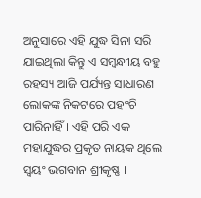ଅନୁସାରେ ଏହି ଯୁଦ୍ଧ ସିନା ସରି ଯାଇଥିଲା କିନ୍ତୁ ଏ ସମ୍ବନ୍ଧୀୟ ବହୁ ରହସ୍ୟ ଆଜି ପର୍ଯ୍ୟନ୍ତ ସାଧାରଣ ଲୋକଙ୍କ ନିକଟରେ ପହଂଚି ପାରିନାହିଁ । ଏହି ପରି ଏକ ମହାଯୁଦ୍ଧର ପ୍ରକୃତ ନାୟକ ଥିଲେ ସ୍ୱୟଂ ଭଗବାନ ଶ୍ରୀକୃଷ୍ଣ ।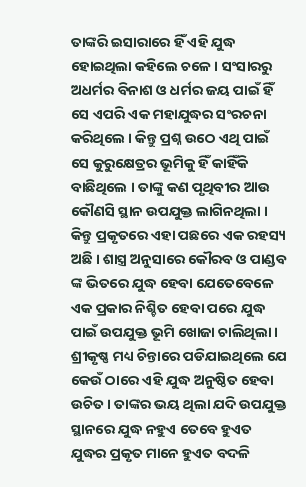ତାଙ୍କରି ଇସାରାରେ ହିଁ ଏହି ଯୁଦ୍ଧ ହୋଇଥିଲା କହିଲେ ଚଳେ । ସଂସାରରୁ ଅଧର୍ମର ବିନାଶ ଓ ଧର୍ମର ଜୟ ପାଇଁ ହିଁ ସେ ଏପରି ଏକ ମହାଯୁଦ୍ଧର ସଂରଚନା କରିଥିଲେ । କିନ୍ତୁ ପ୍ରଶ୍ନ ଉଠେ ଏଥି ପାଇଁ ସେ କୁରୁକ୍ଷେତ୍ରର ଭୂମିକୁ ହିଁ କାହିଁକି ବାଛିଥିଲେ । ତାଙ୍କୁ କଣ ପୃଥିବୀର ଆଉ କୌଣସି ସ୍ଥାନ ଉପଯୁକ୍ତ ଲାଗିନଥିଲା । କିନ୍ତୁ ପ୍ରକୃତରେ ଏହା ପଛରେ ଏକ ରହସ୍ୟ ଅଛି । ଶାସ୍ତ୍ର ଅନୁସାରେ କୌରବ ଓ ପାଣ୍ଡବ ଙ୍କ ଭିତରେ ଯୁଦ୍ଧ ହେବା ଯେତେବେଳେ ଏକ ପ୍ରକାର ନିଶ୍ଚିତ ହେବା ପରେ ଯୁଦ୍ଧ ପାଇଁ ଉପଯୁକ୍ତ ଭୂମି ଖୋଜା ଚାଲିଥିଲା । ଶ୍ରୀକୃଷ୍ଣ ମଧ୍ୟ ଚିନ୍ତାରେ ପଡିଯାଇଥିଲେ ଯେ କେଉଁ ଠାରେ ଏହି ଯୁଦ୍ଧ ଅନୁଷ୍ଠିତ ହେବା ଉଚିତ । ତାଙ୍କର ଭୟ ଥିଲା ଯଦି ଉପଯୁକ୍ତ ସ୍ଥାନରେ ଯୁଦ୍ଧ ନହୁଏ ତେବେ ହୁଏତ ଯୁଦ୍ଧର ପ୍ରକୃତ ମାନେ ହୁଏତ ବଦଳି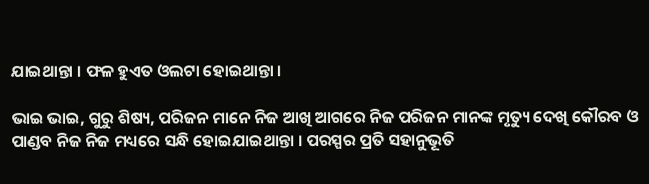ଯାଇଥାନ୍ତା । ଫଳ ହୁଏତ ଓଲଟା ହୋଇଥାନ୍ତା ।

ଭାଇ ଭାଇ, ଗୁରୁ ଶିଷ୍ୟ, ପରିଜନ ମାନେ ନିଜ ଆଖି ଆଗରେ ନିଜ ପରିଜନ ମାନଙ୍କ ମୃତ୍ୟୁ ଦେଖି କୌରବ ଓ ପାଣ୍ଡବ ନିଜ ନିଜ ମଧ୍ୟରେ ସନ୍ଧି ହୋଇଯାଇଥାନ୍ତା । ପରସ୍ପର ପ୍ରତି ସହାନୁଭୂତି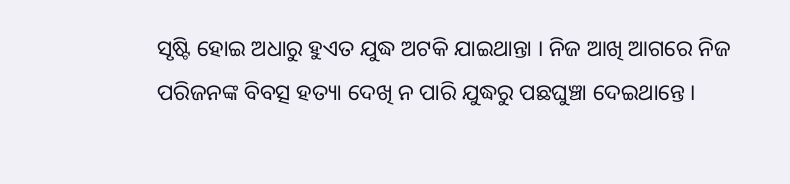ସୃଷ୍ଟି ହୋଇ ଅଧାରୁ ହୁଏତ ଯୁଦ୍ଧ ଅଟକି ଯାଇଥାନ୍ତା । ନିଜ ଆଖି ଆଗରେ ନିଜ ପରିଜନଙ୍କ ବିବତ୍ସ ହତ୍ୟା ଦେଖି ନ ପାରି ଯୁଦ୍ଧରୁ ପଛଘୁଞ୍ଚା ଦେଇଥାନ୍ତେ ।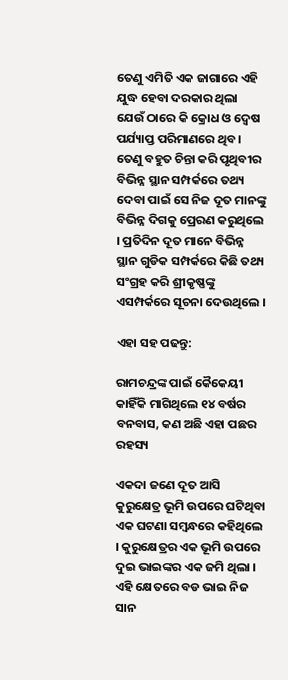ତେଣୁ ଏମିତି ଏକ ଜାଗାରେ ଏହି ଯୁଦ୍ଧ ହେବା ଦରକାର ଥିଲା ଯେଉଁ ଠାରେ କି କ୍ରୋଧ ଓ ଦ୍ୱେଷ ପର୍ଯ୍ୟାପ୍ତ ପରିମାଣରେ ଥିବ । ତେଣୁ ବହୁତ ଚିନ୍ତା କରି ପୃଥିବୀର ବିଭିନ୍ନ ସ୍ଥାନ ସମ୍ପର୍କରେ ତଥ୍ୟ ଦେବା ପାଇଁ ସେ ନିଜ ଦୂତ ମାନଙ୍କୁ ବିଭିନ୍ନ ଦିଗକୁ ପ୍ରେରଣ କରୁଥିଲେ । ପ୍ରତିଦିନ ଦୂତ ମାନେ ବିଭିନ୍ନ ସ୍ଥାନ ଗୁଡିକ ସମ୍ପର୍କରେ କିଛି ତଥ୍ୟ ସଂଗ୍ରହ କରି ଶ୍ରୀକୃଷ୍ଣଙ୍କୁ ଏସମ୍ପର୍କରେ ସୂଚନା ଦେଉଥିଲେ ।

ଏହା ସହ ପଢନ୍ତୁ:

ରାମଚନ୍ଦ୍ରଙ୍କ ପାଇଁ କୈକେୟୀ କାହିଁକି ମାଗିଥିଲେ ୧୪ ବର୍ଷର ବନବାସ, କଣ ଅଛି ଏହା ପଛର ରହସ୍ୟ

ଏକଦା ଜଣେ ଦୂତ ଆସି କୁରୁକ୍ଷେତ୍ର ଭୂମି ଉପରେ ଘଟିଥିବା ଏକ ଘଟଣା ସମ୍ବନ୍ଧରେ କହିଥିଲେ । କୁରୁକ୍ଷେତ୍ରର ଏକ ଭୂମି ଉପରେ ଦୁଇ ଭାଇଙ୍କର ଏକ ଜମି ଥିଲା । ଏହି କ୍ଷେତରେ ବଡ ଭାଇ ନିଜ ସାନ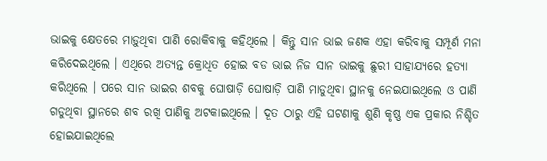ଭାଇକୁ କ୍ଷେତରେ ମାଡ଼ୁଥିବା ପାଣି ରୋକିବାକୁ କହିଥିଲେ । କିନ୍ତୁ ସାନ ଭାଇ ଜଣକ ଏହା କରିବାକୁ ସମ୍ପୂର୍ଣ ମନା କରିଦେଇଥିଲେ । ଏଥିରେ ଅତ୍ୟନ୍ତ କ୍ରୋଧିତ ହୋଇ ବଡ ଭାଇ ନିଜ ସାନ ଭାଇକୁ ଛୁରୀ ସାହାଯ୍ୟରେ ହତ୍ୟା କରିଥିଲେ । ପରେ ସାନ ଭାଇର ଶବକୁ ଘୋଷାଡ଼ି ଘୋଷାଡ଼ି ପାଣି ମାଡୁଥିବା ସ୍ଥାନକୁ ନେଇଯାଇଥିଲେ ଓ ପାଣି ଗଡୁଥିବା ସ୍ଥାନରେ ଶବ ରଖି ପାଣିକୁ ଅଟକାଇଥିଲେ । ଦୂତ ଠାରୁ ଏହି ଘଟଣାକୁ ଶୁଣି କୃଷ୍ଣ ଏକ ପ୍ରକାର ନିଶ୍ଚିତ ହୋଇଯାଇଥିଲେ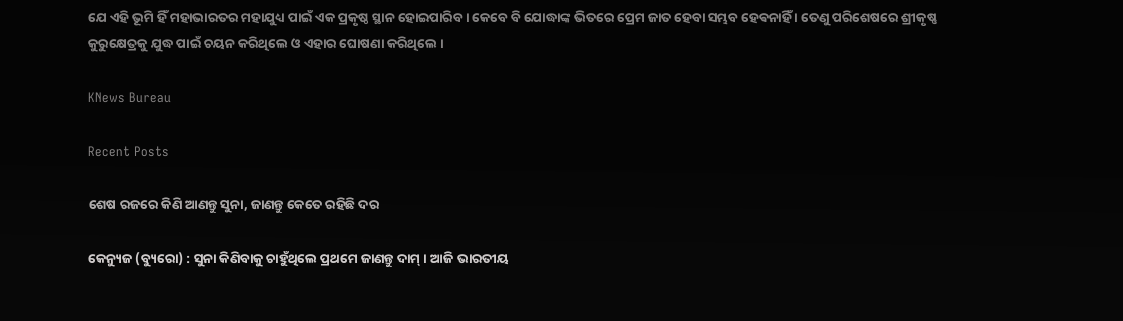ଯେ ଏହି ଭୂମି ହିଁ ମହାଭାରତର ମହାଯୁଧ୍ୟ ପାଇଁ ଏକ ପ୍ରକୃଷ୍ଠ ସ୍ଥାନ ହୋଇପାରିବ । କେବେ ବି ଯୋଦ୍ଧାଙ୍କ ଭିତରେ ପ୍ରେମ ଜାତ ହେବା ସମ୍ଭବ ହେଵନାହିଁ । ତେଣୁ ପରିଶେଷରେ ଶ୍ରୀକୃଷ୍ଣ କୁରୁକ୍ଷେତ୍ରକୁ ଯୁଦ୍ଧ ପାଇଁ ଚୟନ କରିଥିଲେ ଓ ଏହାର ଘୋଷଣା କରିଥିଲେ ।

KNews Bureau

Recent Posts

ଶେଷ ରଜରେ କିଣି ଆଣନ୍ତୁ ସୁନା, ଜାଣନ୍ତୁ କେତେ ରହିଛି ଦର

କେନ୍ୟୁଜ (ବ୍ୟୁରୋ) : ସୁନା କିଣିବାକୁ ଚାହୁଁଥିଲେ ପ୍ରଥମେ ଜାଣନ୍ତୁ ଦାମ୍ । ଆଜି ଭାରତୀୟ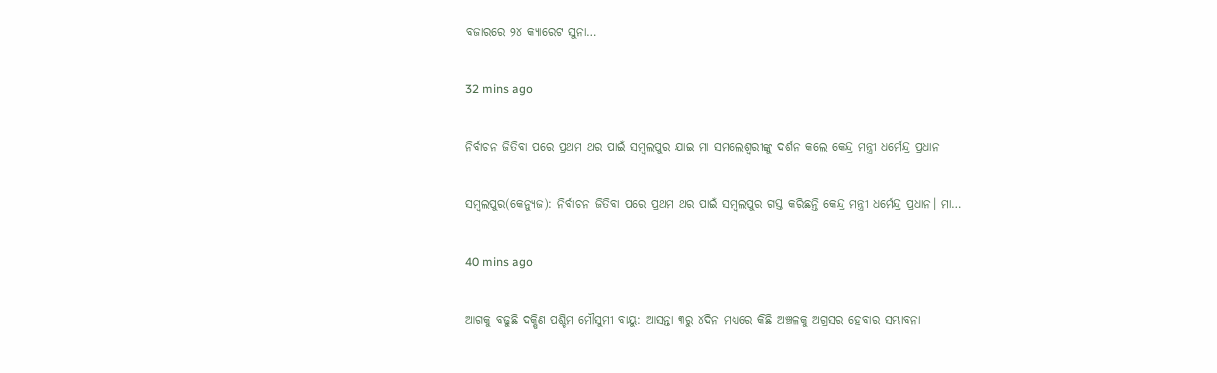ବଜାରରେ ୨୪ କ୍ୟାରେଟ ସୁନା…

32 mins ago

ନିର୍ବାଚନ ଜିତିବା ପରେ ପ୍ରଥମ ଥର ପାଇଁ ସମ୍ବଲପୁର ଯାଇ ମା ସମଲେଶ୍ୱରୀଙ୍କୁ ଦର୍ଶନ କଲେ କେନ୍ଦ୍ର ମନ୍ତ୍ରୀ ଧର୍ମେନ୍ଦ୍ର ପ୍ରଧାନ

ସମ୍ବଲପୁର(କେନ୍ୟୁଜ): ନିର୍ବାଚନ ଜିତିବା ପରେ ପ୍ରଥମ ଥର ପାଇଁ ସମ୍ବଲପୁର ଗସ୍ତ କରିଛନ୍ତି କେନ୍ଦ୍ର ମନ୍ତ୍ରୀ ଧର୍ମେନ୍ଦ୍ର ପ୍ରଧାନ। ମା…

40 mins ago

ଆଗକୁ ବଢୁଛି ଦକ୍ଷିଣ ପଶ୍ଚିମ ମୌସୁମୀ ବାୟୁ: ଆସନ୍ତା ୩ରୁ ୪ଦିନ ମଧ୍ୟରେ କିଛି ଅଞ୍ଚଳକୁ ଅଗ୍ରସର ହେବାର ସମ୍ଭାବନା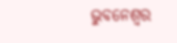ଭୁବନେଶ୍ୱର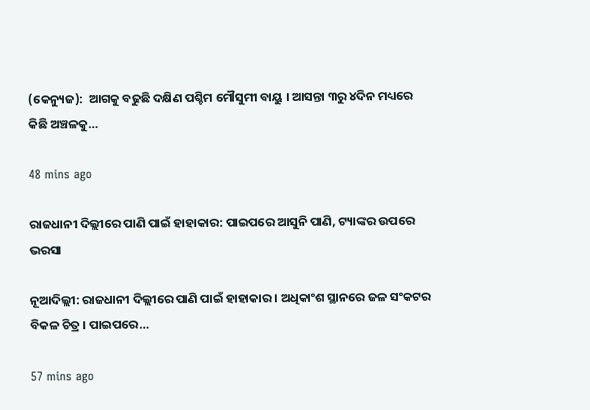(କେନ୍ୟୁଜ):  ଆଗକୁ ବଢୁଛି ଦକ୍ଷିଣ ପଶ୍ଚିମ ମୌସୁମୀ ବାୟୁ । ଆସନ୍ତା ୩ରୁ ୪ଦିନ ମଧ୍ୟରେ କିଛି ଅଞ୍ଚଳକୁ…

48 mins ago

ରାଜଧାନୀ ଦିଲ୍ଲୀରେ ପାଣି ପାଇଁ ହାହାକାର: ପାଇପରେ ଆସୁନି ପାଣି, ଟ୍ୟାଙ୍କର ଉପରେ ଭରସା

ନୂଆଦିଲ୍ଲୀ: ରାଜଧାନୀ ଦିଲ୍ଲୀରେ ପାଣି ପାଇଁ ହାହାକାର । ଅଧିକାଂଶ ସ୍ଥାନରେ ଜଳ ସଂକଟର ବିକଳ ଚିତ୍ର । ପାଇପରେ…

57 mins ago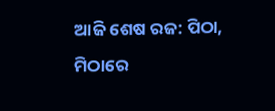ଆଜି ଶେଷ ରଜ: ପିଠା, ମିଠାରେ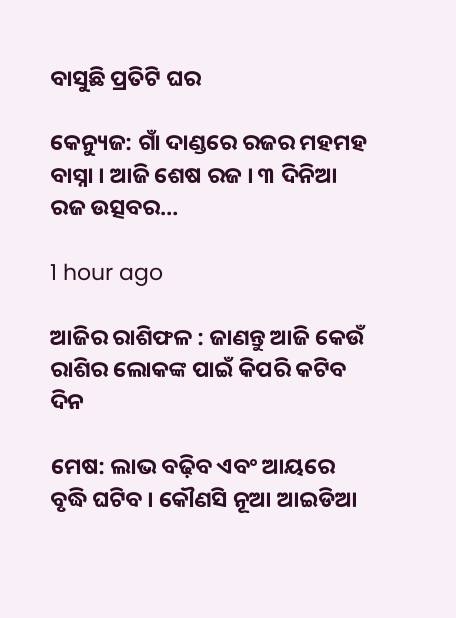ବାସୁଛି ପ୍ରତିଟି ଘର

କେନ୍ୟୁଜ: ଗାଁ ଦାଣ୍ଡରେ ରଜର ମହମହ ବାସ୍ନା । ଆଜି ଶେଷ ରଜ । ୩ ଦିନିଆ ରଜ ଉତ୍ସବର…

1 hour ago

ଆଜିର ରାଶିଫଳ : ଜାଣନ୍ତୁ ଆଜି କେଉଁ ରାଶିର ଲୋକଙ୍କ ପାଇଁ କିପରି କଟିବ ଦିନ

ମେଷ: ଲାଭ ବଢ଼ିବ ଏବଂ ଆୟରେ ବୃଦ୍ଧି ଘଟିବ । କୌଣସି ନୂଆ ଆଇଡିଆ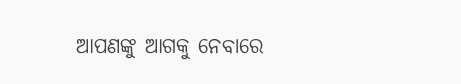ଆପଣଙ୍କୁ ଆଗକୁ ନେବାରେ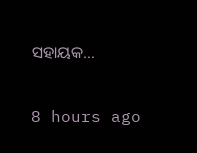ସହାୟକ…

8 hours ago